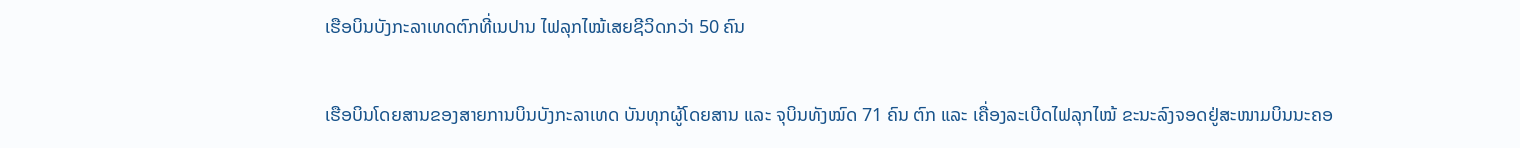ເຮືອບິນບັງກະລາເທດຕົກທີ່ເນປານ ໄຟລຸກໄໝ້ເສຍຊີວິດກວ່າ 50 ຄົນ

ເຮືອບິນໂດຍສານຂອງສາຍການບິນບັງກະລາເທດ ບັນທຸກຜູ້ໂດຍສານ ແລະ ຈຸບິນທັງໝົດ 71 ຄົນ ຕົກ ແລະ ເຄື່ອງລະເບີດໄຟລຸກໄໝ້ ຂະນະລົງຈອດຢູ່ສະໜາມບິນນະຄອ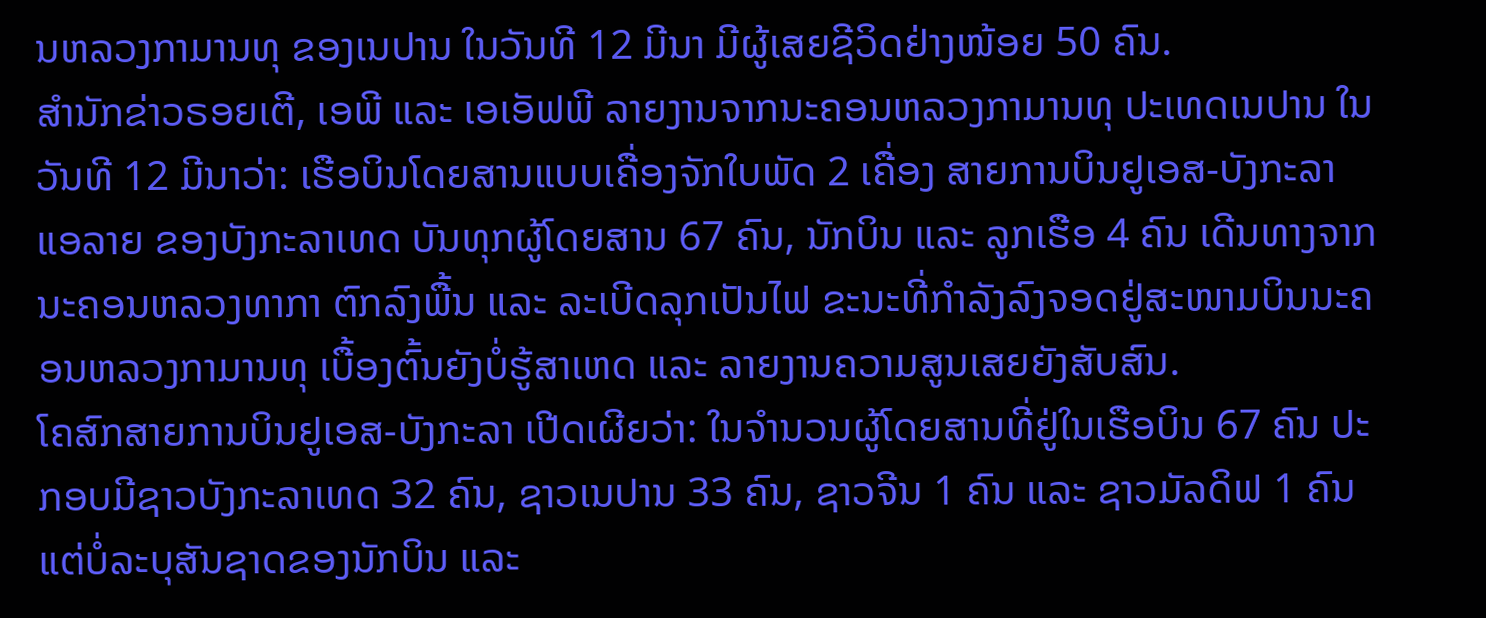ນຫລວງກາມານທຸ ຂອງເນປານ ໃນວັນທີ 12 ມີນາ ມີຜູ້ເສຍຊີວິດຢ່າງໜ້ອຍ 50 ຄົນ.
ສຳນັກຂ່າວຣອຍເຕີ, ເອພີ ແລະ ເອເອັຟພີ ລາຍງານຈາກນະຄອນຫລວງກາມານທຸ ປະເທດເນປານ ໃນວັນທີ 12 ມີນາວ່າ: ເຮືອບິນໂດຍສານແບບເຄື່ອງຈັກໃບພັດ 2 ເຄື່ອງ ສາຍການບິນຢູເອສ-ບັງກະລາ ແອລາຍ ຂອງບັງກະລາເທດ ບັນທຸກຜູ້ໂດຍສານ 67 ຄົນ, ນັກບິນ ແລະ ລູກເຮືອ 4 ຄົນ ເດີນທາງຈາກນະຄອນຫລວງທາກາ ຕົກລົງພື້ນ ແລະ ລະເບີດລຸກເປັນໄຟ ຂະນະທີ່ກຳລັງລົງຈອດຢູ່ສະໜາມບິນນະຄອນຫລວງກາມານທຸ ເບື້ອງຕົ້ນຍັງບໍ່ຮູ້ສາເຫດ ແລະ ລາຍງານຄວາມສູນເສຍຍັງສັບສົນ.
ໂຄສົກສາຍການບິນຢູເອສ-ບັງກະລາ ເປີດເຜີຍວ່າ: ໃນຈຳນວນຜູ້ໂດຍສານທີ່ຢູ່ໃນເຮືອບິນ 67 ຄົນ ປະກອບມີຊາວບັງກະລາເທດ 32 ຄົນ, ຊາວເນປານ 33 ຄົນ, ຊາວຈີນ 1 ຄົນ ແລະ ຊາວມັລດິຟ 1 ຄົນ ແຕ່ບໍ່ລະບຸສັນຊາດຂອງນັກບິນ ແລະ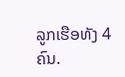ລູກເຮືອທັງ 4 ຄົນ.